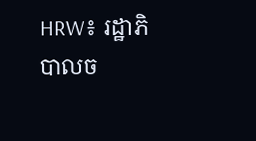HRW៖ រដ្ឋាភិបាលច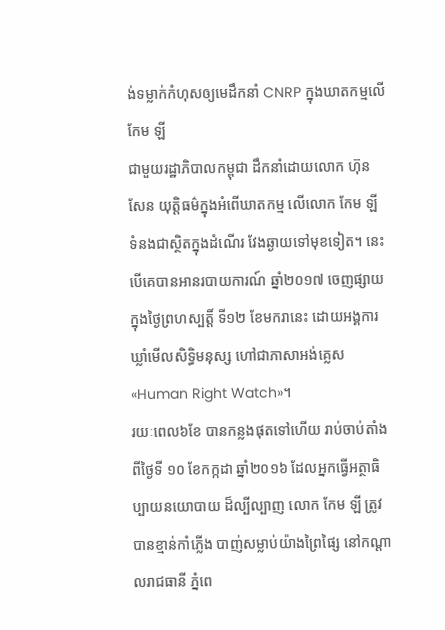ង់ទម្លាក់កំហុសឲ្យមេដឹកនាំ CNRP ក្នុងឃាតកម្មលើ កែម ឡី
ជាមួយរដ្ឋាភិបាលកម្ពុជា ដឹកនាំដោយលោក ហ៊ុន សែន យុត្តិធម៌ក្នុងអំពើឃាតកម្ម លើលោក កែម ឡី ទំនងជាស្ថិតក្នុងដំណើរ វែងឆ្ងាយទៅមុខទៀត។ នេះ បើគេបានអានរបាយការណ៍ ឆ្នាំ២០១៧ ចេញផ្សាយក្នុងថ្ងៃព្រហស្បត្តិ៍ ទី១២ ខែមករានេះ ដោយអង្គការឃ្លាំមើលសិទ្ធិមនុស្ស ហៅជាភាសាអង់គ្លេស «Human Right Watch»។
រយៈពេល៦ខែ បានកន្លងផុតទៅហើយ រាប់ចាប់តាំងពីថ្ងៃទី ១០ ខែកក្កដា ឆ្នាំ២០១៦ ដែលអ្នកធ្វើអត្ថាធិប្បាយនយោបាយ ដ៏ល្បីល្បាញ លោក កែម ឡី ត្រូវបានខ្មាន់កាំភ្លើង បាញ់សម្លាប់យ៉ាងព្រៃផ្សៃ នៅកណ្ដាលរាជធានី ភ្នំពេ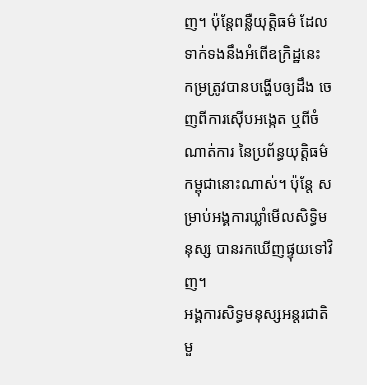ញ។ ប៉ុន្តែពន្លឺយុត្តិធម៌ ដែលទាក់ទងនឹងអំពើឧក្រិដ្ឋនេះ កម្រត្រូវបានបង្ហើបឲ្យដឹង ចេញពីការស៊ើបអង្កេត ឬពីចំណាត់ការ នៃប្រព័ន្ធយុត្តិធម៌កម្ពុជានោះណាស់។ ប៉ុន្តែ សម្រាប់អង្គការឃ្លាំមើលសិទ្ធិមនុស្ស បានរកឃើញផ្ទុយទៅវិញ។
អង្គការសិទ្ធមនុស្សអន្តរជាតិមួ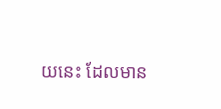យនេះ ដែលមាន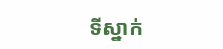ទីស្នាក់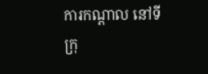ការកណ្ដាល នៅទីក្រុ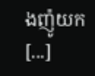ងញ៉ូយក [...]